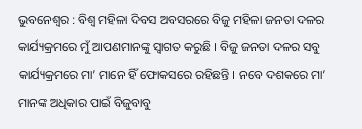ଭୁବନେଶ୍ୱର : ବିଶ୍ଵ ମହିଳା ଦିବସ ଅବସରରେ ବିଜୁ ମହିଳା ଜନତା ଦଳର କାର୍ଯ୍ୟକ୍ରମରେ ମୁଁ ଆପଣମାନଙ୍କୁ ସ୍ଵାଗତ କରୁଛି । ବିଜୁ ଜନତା ଦଳର ସବୁ କାର୍ଯ୍ୟକ୍ରମରେ ମା’ ମାନେ ହିଁ ଫୋକସରେ ରହିଛନ୍ତି । ନବେ ଦଶକରେ ମା’ ମାନଙ୍କ ଅଧିକାର ପାଇଁ ବିଜୁବାବୁ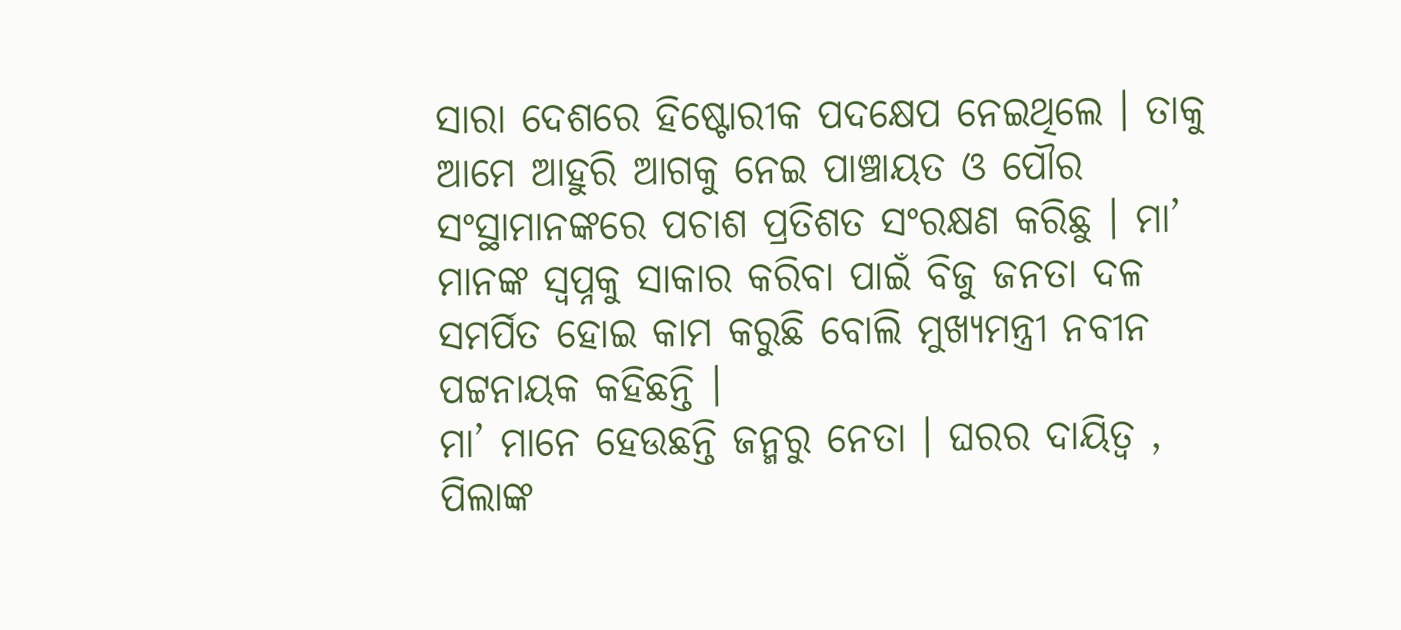ସାରା ଦେଶରେ ହିଷ୍ଟୋରୀକ ପଦକ୍ଷେପ ନେଇଥିଲେ । ତାକୁ ଆମେ ଆହୁରି ଆଗକୁ ନେଇ ପାଞ୍ଚାୟତ ଓ ପୌର ସଂସ୍ଥାମାନଙ୍କରେ ପଚାଶ ପ୍ରତିଶତ ସଂରକ୍ଷଣ କରିଛୁ । ମା’ ମାନଙ୍କ ସ୍ଵପ୍ନକୁ ସାକାର କରିବା ପାଇଁ ବିଜୁ ଜନତା ଦଳ ସମର୍ପିତ ହୋଇ କାମ କରୁଛି ବୋଲି ମୁଖ୍ୟମନ୍ତ୍ରୀ ନବୀନ ପଟ୍ଟନାୟକ କହିଛନ୍ତି ।
ମା’ ମାନେ ହେଉଛନ୍ତି ଜନ୍ମରୁ ନେତା । ଘରର ଦାୟିତ୍ଵ , ପିଲାଙ୍କ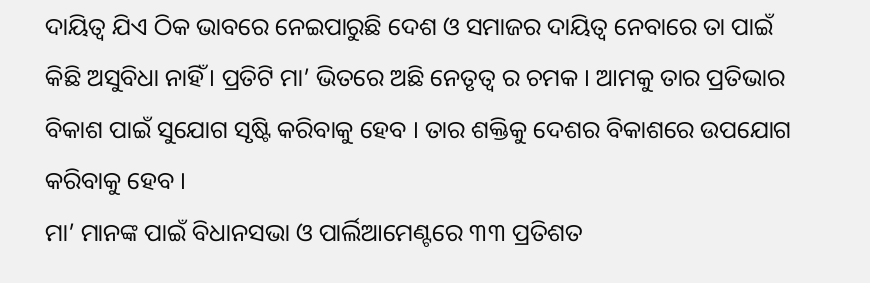ଦାୟିତ୍ଵ ଯିଏ ଠିକ ଭାବରେ ନେଇପାରୁଛି ଦେଶ ଓ ସମାଜର ଦାୟିତ୍ଵ ନେବାରେ ତା ପାଇଁ କିଛି ଅସୁବିଧା ନାହିଁ। ପ୍ରତିଟି ମା’ ଭିତରେ ଅଛି ନେତୃତ୍ଵ ର ଚମକ । ଆମକୁ ତାର ପ୍ରତିଭାର ବିକାଶ ପାଇଁ ସୁଯୋଗ ସୃଷ୍ଟି କରିବାକୁ ହେବ । ତାର ଶକ୍ତିକୁ ଦେଶର ବିକାଶରେ ଉପଯୋଗ କରିବାକୁ ହେବ ।
ମା’ ମାନଙ୍କ ପାଇଁ ବିଧାନସଭା ଓ ପାର୍ଲିଆମେଣ୍ଟରେ ୩୩ ପ୍ରତିଶତ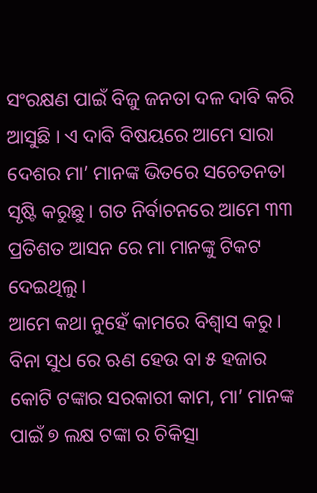ସଂରକ୍ଷଣ ପାଇଁ ବିଜୁ ଜନତା ଦଳ ଦାବି କରି ଆସୁଛି । ଏ ଦାବି ବିଷୟରେ ଆମେ ସାରା ଦେଶର ମା’ ମାନଙ୍କ ଭିତରେ ସଚେତନତା ସୃଷ୍ଟି କରୁଛୁ । ଗତ ନିର୍ବାଚନରେ ଆମେ ୩୩ ପ୍ରତିଶତ ଆସନ ରେ ମା ମାନଙ୍କୁ ଟିକଟ ଦେଇଥିଲୁ ।
ଆମେ କଥା ନୁହେଁ କାମରେ ବିଶ୍ବାସ କରୁ । ବିନା ସୁଧ ରେ ଋଣ ହେଉ ବା ୫ ହଜାର କୋଟି ଟଙ୍କାର ସରକାରୀ କାମ, ମା’ ମାନଙ୍କ ପାଇଁ ୭ ଲକ୍ଷ ଟଙ୍କା ର ଚିକିତ୍ସା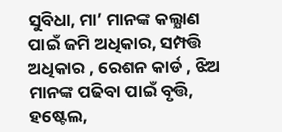ସୁବିଧା, ମା’ ମାନଙ୍କ କଲ୍ଯାଣ ପାଇଁ ଜମି ଅଧିକାର, ସମ୍ପତ୍ତି ଅଧିକାର , ରେଶନ କାର୍ଡ , ଝିଅ ମାନଙ୍କ ପଢିବା ପାଇଁ ବୃତ୍ତି, ହଷ୍ଟେଲ,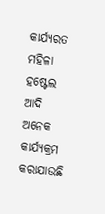କାର୍ଯ୍ୟରତ ମହିଳା ହଷ୍ଟେଲ ଆଦି ଅନେକ କାର୍ଯ୍ୟକ୍ରମ କରାଯାଉଛି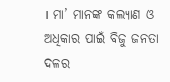। ମା’ ମାନଙ୍କ କଲ୍ଯାଣ ଓ ଅଧିକାର ପାଇଁ ବିଜୁ ଜନତା ଦଳର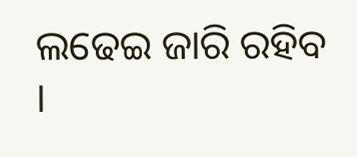ଲଢେଇ ଜାରି ରହିବ ।